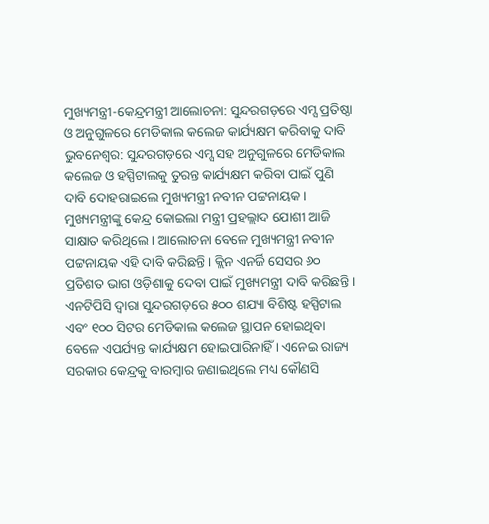ମୁଖ୍ୟମନ୍ତ୍ରୀ-କେନ୍ଦ୍ରମନ୍ତ୍ରୀ ଆଲୋଚନା: ସୁନ୍ଦରଗଡ଼ରେ ଏମ୍ସ ପ୍ରତିଷ୍ଠା ଓ ଅନୁଗୁଳରେ ମେଡିକାଲ କଲେଜ କାର୍ଯ୍ୟକ୍ଷମ କରିବାକୁ ଦାବି
ଭୁବନେଶ୍ୱର: ସୁନ୍ଦରଗଡ଼ରେ ଏମ୍ସ ସହ ଅନୁଗୁଳରେ ମେଡିକାଲ କଲେଜ ଓ ହସ୍ପିଟାଲକୁ ତୁରନ୍ତ କାର୍ଯ୍ୟକ୍ଷମ କରିବା ପାଇଁ ପୁଣି ଦାବି ଦୋହରାଇଲେ ମୁଖ୍ୟମନ୍ତ୍ରୀ ନବୀନ ପଟ୍ଟନାୟକ । ମୁଖ୍ୟମନ୍ତ୍ରୀଙ୍କୁ କେନ୍ଦ୍ର କୋଇଲା ମନ୍ତ୍ରୀ ପ୍ରହଲ୍ଲାଦ ଯୋଶୀ ଆଜି ସାକ୍ଷାତ କରିଥିଲେ । ଆଲୋଚନା ବେଳେ ମୁଖ୍ୟମନ୍ତ୍ରୀ ନବୀନ ପଟ୍ଟନାୟକ ଏହି ଦାବି କରିଛନ୍ତି । କ୍ଲିନ ଏନର୍ଜି ସେସର ୬୦ ପ୍ରତିଶତ ଭାଗ ଓଡ଼ିଶାକୁ ଦେବା ପାଇଁ ମୁଖ୍ୟମନ୍ତ୍ରୀ ଦାବି କରିଛନ୍ତି ।
ଏନଟିପିସି ଦ୍ବାରା ସୁନ୍ଦରଗଡ଼ରେ ୫୦୦ ଶଯ୍ୟା ବିଶିଷ୍ଟ ହସ୍ପିଟାଲ ଏବଂ ୧୦୦ ସିଟର ମେଡିକାଲ କଲେଜ ସ୍ଥାପନ ହୋଇଥିବା ବେଳେ ଏପର୍ଯ୍ୟନ୍ତ କାର୍ଯ୍ୟକ୍ଷମ ହୋଇପାରିନାହିଁ । ଏନେଇ ରାଜ୍ୟ ସରକାର କେନ୍ଦ୍ରକୁ ବାରମ୍ବାର ଜଣାଇଥିଲେ ମଧ୍ୟ କୌଣସି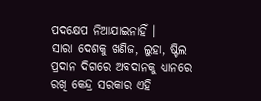ପଦକ୍ଷେପ ନିଆଯାଇନାହିଁ ।
ସାରା ଦେଶକୁ ଖଣିଜ, ଲୁହା, ଷ୍ଟିଲ ପ୍ରଦାନ ଦିଗରେ ଅବଦାନକୁ ଧ୍ୟାନରେ ରଖି କେନ୍ଦ୍ର ସରକାର ଏହି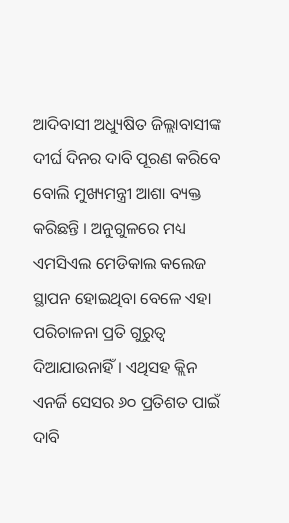ଆଦିବାସୀ ଅଧ୍ୟୁଷିତ ଜିଲ୍ଲାବାସୀଙ୍କ ଦୀର୍ଘ ଦିନର ଦାବି ପୂରଣ କରିବେ ବୋଲି ମୁଖ୍ୟମନ୍ତ୍ରୀ ଆଶା ବ୍ୟକ୍ତ କରିଛନ୍ତି । ଅନୁଗୁଳରେ ମଧ୍ୟ ଏମସିଏଲ ମେଡିକାଲ କଲେଜ ସ୍ଥାପନ ହୋଇଥିବା ବେଳେ ଏହା ପରିଚାଳନା ପ୍ରତି ଗୁରୁତ୍ବ ଦିଆଯାଉନାହିଁ । ଏଥିସହ କ୍ଲିନ ଏନର୍ଜି ସେସର ୬୦ ପ୍ରତିଶତ ପାଇଁ ଦାବି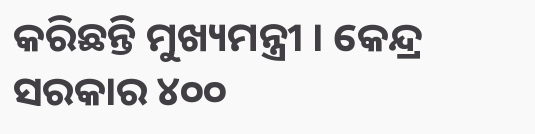କରିଛନ୍ତି ମୁଖ୍ୟମନ୍ତ୍ରୀ । କେନ୍ଦ୍ର ସରକାର ୪୦୦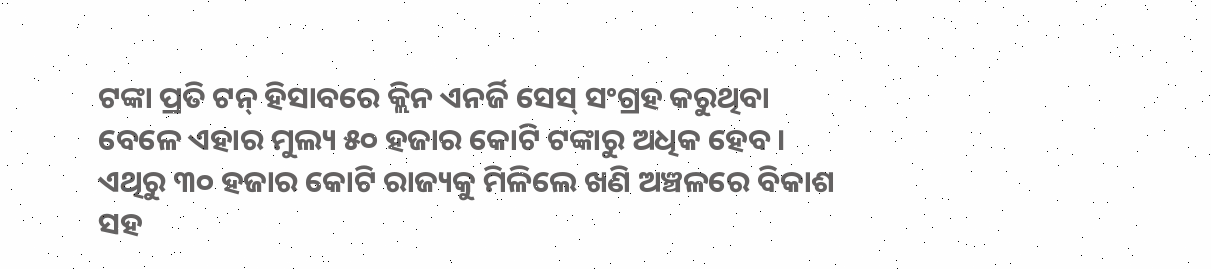ଟଙ୍କା ପ୍ରତି ଟନ୍ ହିସାବରେ କ୍ଲିନ ଏନର୍ଜି ସେସ୍ ସଂଗ୍ରହ କରୁଥିବା ବେଳେ ଏହାର ମୁଲ୍ୟ ୫୦ ହଜାର କୋଟି ଟଙ୍କାରୁ ଅଧିକ ହେବ । ଏଥିରୁ ୩୦ ହଜାର କୋଟି ରାଜ୍ୟକୁ ମିଳିଲେ ଖଣି ଅଞ୍ଚଳରେ ବିକାଶ ସହ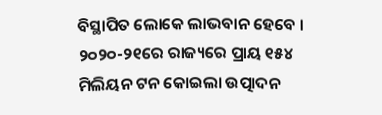ବିସ୍ଥାପିତ ଲୋକେ ଲାଭବାନ ହେବେ । ୨୦୨୦-୨୧ରେ ରାଜ୍ୟରେ ପ୍ରାୟ ୧୫୪ ମିଲିୟନ ଟନ କୋଇଲା ଉତ୍ପାଦନ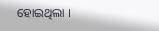ହୋଇଥିଲା ।